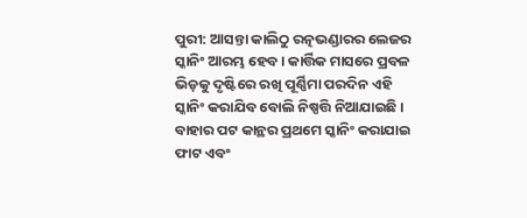ପୁରୀ: ଆସନ୍ତା କାଲିଠୁ ରତ୍ନଭଣ୍ଡାରର ଲେଜର ସ୍କାନିଂ ଆରମ୍ଭ ହେବ । କାର୍ତ୍ତିକ ମାସରେ ପ୍ରବଳ ଭିଡ଼କୁ ଦୃଷ୍ଟିରେ ରଖି ପୂର୍ଣ୍ଣିମା ପରଦିନ ଏହି ସ୍କାନିଂ କରାଯିବ ବୋଲି ନିଷ୍ପତ୍ତି ନିଆଯାଇଛି । ବାହାର ପଟ କାନ୍ଥର ପ୍ରଥମେ ସ୍କାନିଂ କରାଯାଇ ଫାଟ ଏବଂ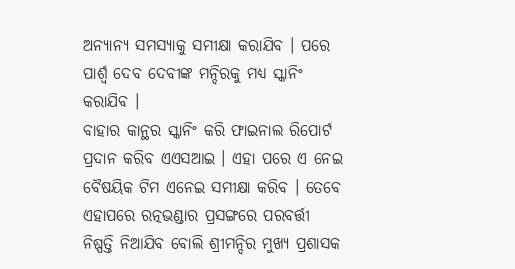ଅନ୍ୟାନ୍ୟ ସମସ୍ୟାକୁ ସମୀକ୍ଷା କରାଯିବ । ପରେ ପାର୍ଶ୍ୱ ଦେବ ଦେବୀଙ୍କ ମନ୍ଦିରକୁ ମଧ୍ୟ ସ୍କାନିଂ କରାଯିବ ।
ବାହାର କାନ୍ଥର ସ୍କାନିଂ କରି ଫାଇନାଲ ରିପୋର୍ଟ ପ୍ରଦାନ କରିବ ଏଏସଆଇ । ଏହା ପରେ ଏ ନେଇ ବୈଷୟିକ ଟିମ ଏନେଇ ସମୀକ୍ଷା କରିବ । ତେବେ ଏହାପରେ ରତ୍ନଭଣ୍ଡାର ପ୍ରସଙ୍ଗରେ ପରବର୍ତ୍ତୀ ନିଷ୍ପତ୍ତି ନିଆଯିବ ବୋଲି ଶ୍ରୀମନ୍ଦିର ମୁଖ୍ୟ ପ୍ରଶାସକ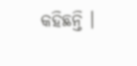କହିଛନ୍ତି ।